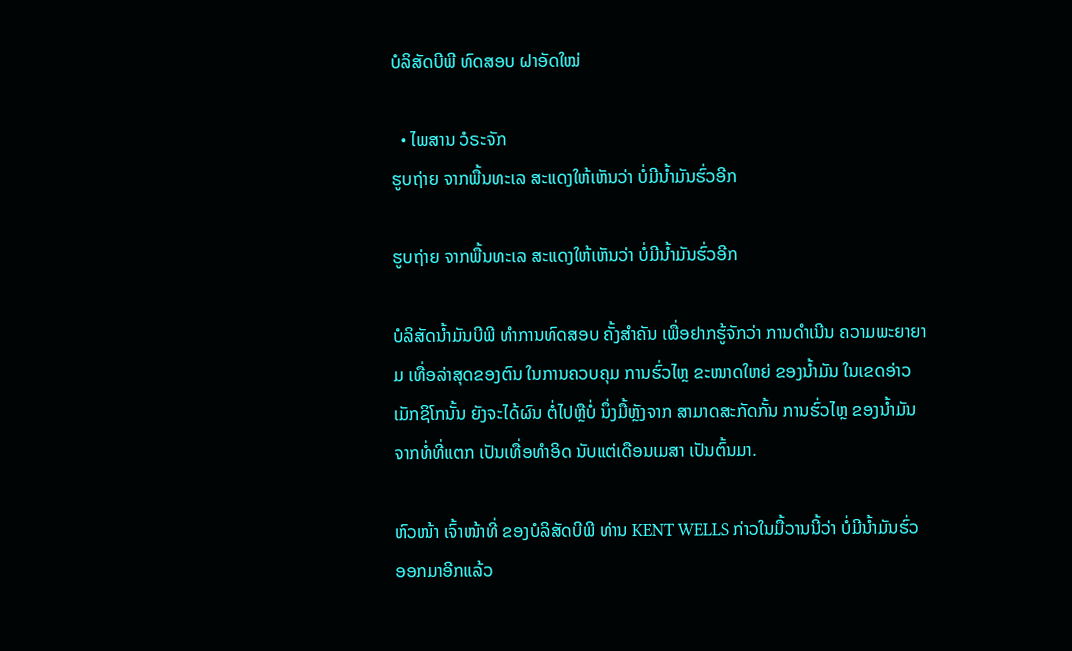ບໍລິສັດບີພີ ທົດສອບ ຝາອັດໃໝ່

  • ໄພສານ ວໍຣະຈັກ
ຮູບຖ່າຍ ຈາກພື້ນທະເລ ສະແດງໃຫ້ເຫັນວ່າ ບໍ່ມີນໍ້າມັນຮົ່ວອີກ

ຮູບຖ່າຍ ຈາກພື້ນທະເລ ສະແດງໃຫ້ເຫັນວ່າ ບໍ່ມີນໍ້າມັນຮົ່ວອີກ

ບໍລິສັດນໍ້າມັນບີພີ ທຳການທົດສອບ ຄັ້ງສຳຄັນ ເພື່ອຢາກຮູ້ຈັກວ່າ ການດຳເນີນ ຄວາມພະຍາຍາມ ເທື່ອລ່າສຸດຂອງຕົນ ໃນການຄວບຄຸມ ການຮົ່ວໄຫຼ ຂະໜາດໃຫຍ່ ຂອງນໍ້າມັນ ໃນເຂດອ່າວເມັກຊິໂກນັ້ນ ຍັງຈະໄດ້ຜົນ ຕໍ່ໄປຫຼືບໍ່ ນຶ່ງມື້ຫຼັງຈາກ ສາມາດສະກັດກັ້ນ ການຮົ່ວໄຫຼ ຂອງນໍ້າມັນ ຈາກທໍ່ທີ່ແຕກ ເປັນເທື່ອທຳອິດ ນັບແຕ່ເດືອນເມສາ ເປັນຕົ້ນມາ.

ຫົວໜ້າ ເຈົ້າໜ້າທີ່ ຂອງບໍລິສັດບີພີ ທ່ານ KENT WELLS ກ່າວໃນມື້ວານນີ້ວ່າ ບໍ່ມີນໍ້າມັນຮົ່ວ ອອກມາອີກແລ້ວ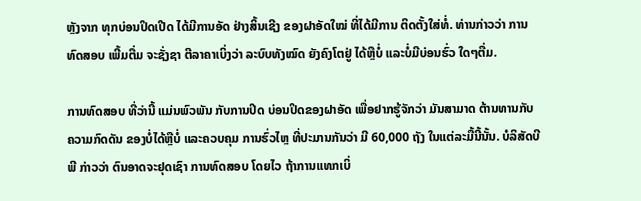ຫຼັງຈາກ ທຸກບ່ອນປິດເປີດ ໄດ້ມີການອັດ ຢ່າງສິ້ນເຊີງ ຂອງຝາອັດໃໝ່ ທີ່ໄດ້ມີການ ຕິດຕັ້ງໃສ່ທໍ່. ທ່ານກ່າວວ່າ ການທົດສອບ ເພີ້ມຕື່ມ ຈະຊັ່ງຊາ ຕີລາຄາເບິ່ງວ່າ ລະບົບທັງໝົດ ຍັງຄົງໂຕຢູ່ ໄດ້ຫຼືບໍ່ ແລະບໍ່ມີບ່ອນຮົ່ວ ໃດໆຕື່ມ.

ການທົດສອບ ທີ່ວ່ານີ້ ແມ່ນພົວພັນ ກັບການປິດ ບ່ອນປິດຂອງຝາອັດ ເພື່ອຢາກຮູ້ຈັກວ່າ ມັນສາມາດ ຕ້ານທານກັບ ຄວາມກົດດັນ ຂອງບໍ່ໄດ້ຫຼືບໍ່ ແລະຄວບຄຸມ ການຮົ່ວໄຫຼ ທີ່ປະມານກັນວ່າ ມີ 60,000 ຖັງ ໃນແຕ່ລະມື້ນີ້ນັ້ນ. ບໍລິສັດບີພີ ກ່າວວ່າ ຕົນອາດຈະຢຸດເຊົາ ການທົດສອບ ໂດຍໄວ ຖ້າການແທກເບິ່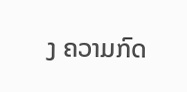ງ ຄວາມກົດ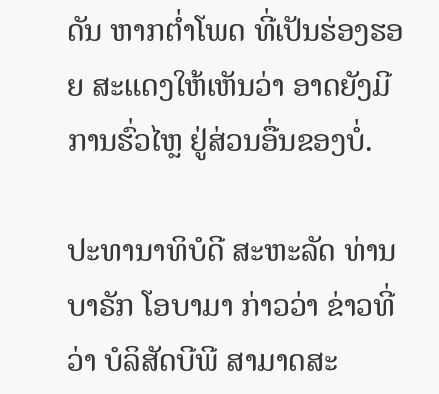ດັນ ຫາກຕໍ່າໂພດ ທີ່ເປັນຮ່ອງຮອຍ ສະແດງໃຫ້ເຫັນວ່າ ອາດຍັງມີ ການຮົ່ວໄຫຼ ຢູ່ສ່ວນອື່ນຂອງບໍ່.

ປະທານາທິບໍດີ ສະຫະລັດ ທ່ານບາຣັກ ໂອບາມາ ກ່າວວ່າ ຂ່າວທີ່ວ່າ ບໍລິສັດບີພີ ສາມາດສະ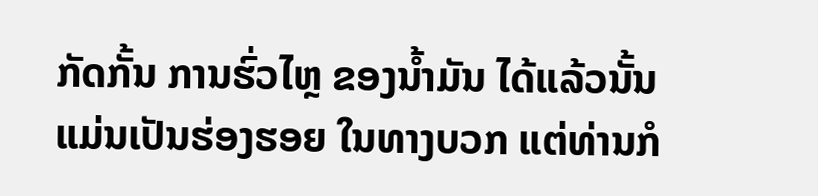ກັດກັ້ນ ການຮົ່ວໄຫຼ ຂອງນໍ້າມັນ ໄດ້ແລ້ວນັ້ນ ແມ່ນເປັນຮ່ອງຮອຍ ໃນທາງບວກ ແຕ່ທ່ານກໍ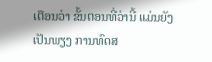ເຕືອນວ່າ ຂັ້ນຕອນທີ່ວ່ານີ້ ແມ່ນຍັງເປັນພຽງ ການທົດສ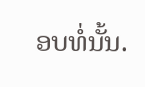ອບທໍ່ນັ້ນ.